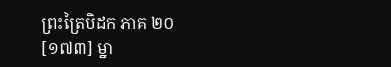ព្រះត្រៃបិដក ភាគ ២០
[១៧៣] ម្នា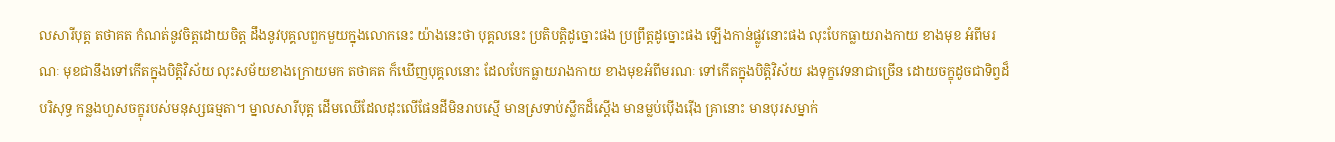លសារីបុត្ត តថាគត កំណត់នូវចិត្តដោយចិត្ត ដឹងនូវបុគ្គលពួកមួយក្នុងលោកនេះ យ៉ាងនេះថា បុគ្គលនេះ ប្រតិបត្តិដូច្នោះផង ប្រព្រឹត្តដូច្នោះផង ឡើងកាន់ផ្លូវនោះផង លុះបែកធ្លាយរាងកាយ ខាងមុខ អំពីមរណៈ មុខជានឹងទៅកើតក្នុងបិត្តិវិស័យ លុះសម័យខាងក្រោយមក តថាគត ក៏ឃើញបុគ្គលនោះ ដែលបែកធ្លាយរាងកាយ ខាងមុខអំពីមរណៈ ទៅកើតក្នុងបិត្តិវិស័យ រងទុក្ខវេទនាជាច្រើន ដោយចក្ខុដូចជាទិព្វដ៏បរិសុទ្ធ កន្លងហួសចក្ខុរបស់មនុស្សធម្មតា។ ម្នាលសារីបុត្ត ដើមឈើដែលដុះលើផែនដីមិនរាបស្មើ មានស្រទាប់ស្លឹកដ៏ស្តើង មានម្លប់ប៉ើងរ៉ើង គ្រានោះ មានបុរសម្នាក់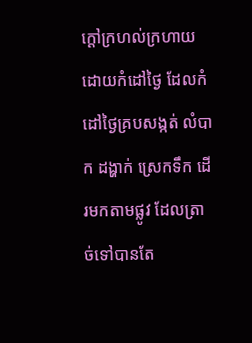ក្តៅក្រហល់ក្រហាយ ដោយកំដៅថ្ងៃ ដែលកំដៅថ្ងៃគ្របសង្កត់ លំបាក ដង្ហាក់ ស្រេកទឹក ដើរមកតាមផ្លូវ ដែលត្រាច់ទៅបានតែ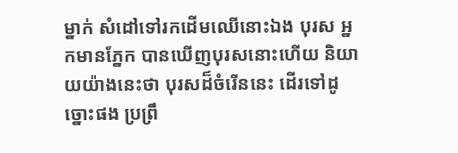ម្នាក់ សំដៅទៅរកដើមឈើនោះឯង បុរស អ្នកមានភ្នែក បានឃើញបុរសនោះហើយ និយាយយ៉ាងនេះថា បុរសដ៏ចំរើននេះ ដើរទៅដូច្នោះផង ប្រព្រឹ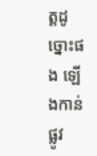ត្តដូច្នោះផង ឡើងកាន់ផ្លូវ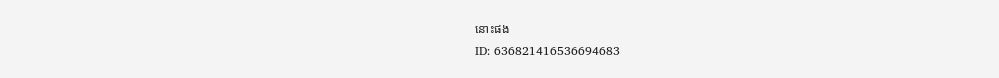នោះផង
ID: 636821416536694683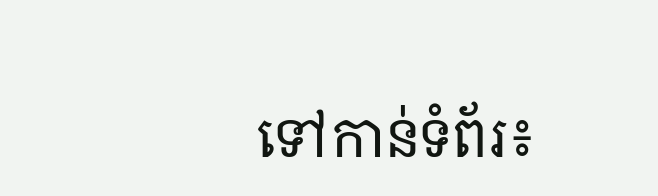ទៅកាន់ទំព័រ៖